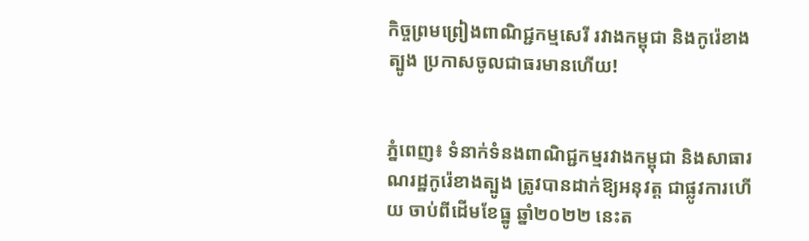កិច្ចព្រមព្រៀងពាណិជ្ជកម្មសេរី រវាងកម្ពុជា និងកូរ៉េខាងត្បូង ប្រកាសចូលជាធរមានហើយ!


ភ្នំពេញ៖ ទំនាក់ទំនងពាណិជ្ជកម្មរវាងកម្ពុជា និងសាធារណរដ្ឋកូរ៉េខាងត្បូង ត្រូវបានដាក់ឱ្យអនុវត្ត ជាផ្លូវការហើយ ចាប់ពីដើមខែធ្នូ ឆ្នាំ២០២២ នេះត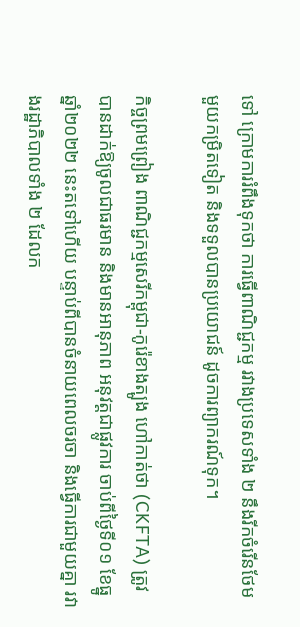ទៅ ក្រោមការរំពឹងទុកថា ការធ្វើពាណិជ្ជកម្ម រវាងប្រទេសទាំង ២ នឹងរីកចំរើនថែមមួយកម្រិតទៀត និងទទួលបានប្រយោជន៍ ដូចការព្យាករណ៍ទុក។

កិច្ចព្រមព្រៀង ពាណិជ្ជកម្មសេរីកម្ពុជា-កូរ៉េខាងត្បូង ហៅកាត់ថា (CKFTA) ត្រូវបានដាក់ឱ្យចូលជាធរមាន និងមានអានុភាព អនុវត្តជាផ្លូវការ ចាប់ពីថ្ងៃទី០១ ខែធ្នូ ឆ្នាំ២០២២ នេះតទៅហើយ បន្ទាប់ពីបានចំនាយពេលចរចា និងធ្វើការជាមួយគ្នា រវាងរដ្ឋាភិបាលទាំង ២ ដែលក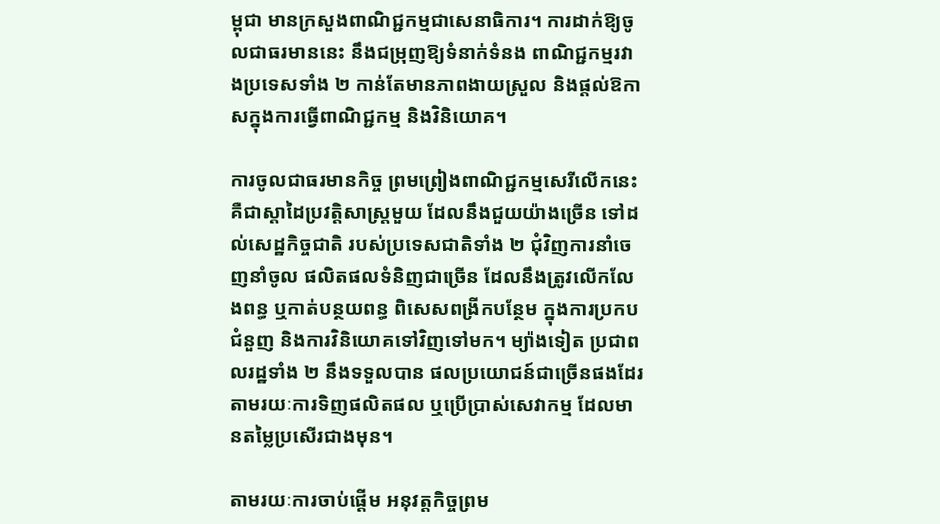ម្ពុជា មានក្រសួងពាណិជ្ជកម្មជាសេនាធិការ។ ការដាក់ឱ្យចូលជាធរមាននេះ នឹងជម្រុញឱ្យទំនាក់ទំនង ពាណិជ្ជកម្មរវាងប្រទេសទាំង ២ កាន់តែមានភាពងាយស្រួល និងផ្ដល់ឱកាសក្នុងការធ្វើពាណិជ្ជកម្ម និងវិនិយោគ។

ការចូលជាធរមានកិច្ច ព្រមព្រៀងពាណិជ្ជកម្មសេរីលើកនេះ គឺជាស្ដាដៃប្រវត្តិសាស្ត្រមួយ ដែលនឹងជួយយ៉ាងច្រើន ទៅដល់សេដ្ឋកិច្ចជាតិ របស់ប្រទេសជាតិទាំង ២ ជុំវិញការនាំចេញនាំចូល ផលិតផលទំនិញជាច្រើន ដែលនឹងត្រូវលើកលែងពន្ធ ឬកាត់បន្ថយពន្ធ ពិសេសពង្រីកបន្ថែម ក្នុងការប្រកបជំនួញ និងការវិនិយោគទៅវិញទៅមក។ ម្យ៉ាងទៀត ប្រជាពលរដ្ឋទាំង ២ នឹងទទួលបាន ផលប្រយោជន៍ជាច្រើនផងដែរ តាមរយៈការទិញផលិតផល ឬប្រើប្រាស់សេវាកម្ម ដែលមានតម្លៃប្រសើរជាងមុន។

តាមរយៈការចាប់ផ្ដើម អនុវត្តកិច្ចព្រម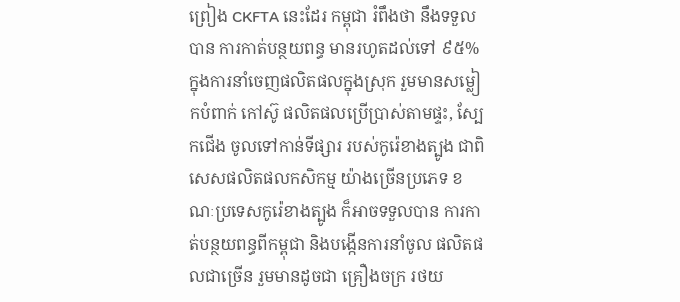ព្រៀង CKFTA នេះដែរ កម្ពុជា រំពឹងថា នឹងទទួលបាន ការកាត់បន្ថយពន្ធ មានរហូតដល់ទៅ ៩៥% ក្នុងការនាំចេញផលិតផលក្នុងស្រុក រួមមានសម្លៀកបំពាក់ កៅស៊ូ ផលិតផលប្រើប្រាស់តាមផ្ទះ, ស្បែកជើង ចូលទៅកាន់ទីផ្សារ របស់កូរ៉េខាងត្បូង ជាពិសេសផលិតផលកសិកម្ម យ៉ាងច្រើនប្រភេទ ខណៈប្រទេសកូរ៉េខាងត្បូង ក៏អាចទទួលបាន ការកាត់បន្ថយពន្ធពីកម្ពុជា និងបង្កើនការនាំចូល ផលិតផលជាច្រើន រួមមានដូចជា គ្រឿងចក្រ រថយ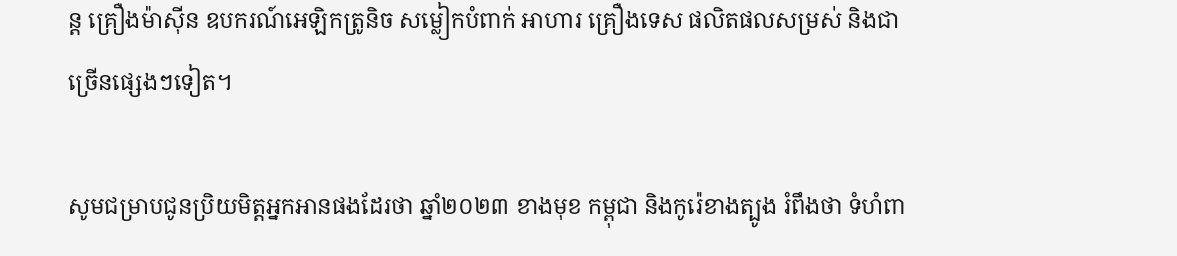ន្ត គ្រឿងម៉ាស៊ីន ឧបករណ៍អេឡិកត្រូនិច សម្លៀកបំពាក់ អាហារ គ្រឿងទេស ផលិតផលសម្រស់ និងជាច្រើនផ្សេងៗទៀត។

សូមជម្រាបជូនប្រិយមិត្តអ្នកអានផងដែរថា ឆ្នាំ២០២៣ ខាងមុខ កម្ពុជា និងកូរ៉េខាងត្បូង រំពឹងថា ទំហំពា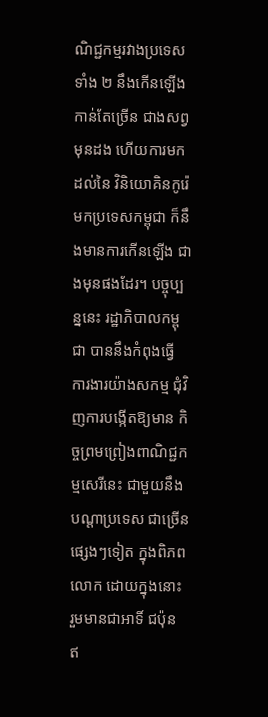ណិជ្ជកម្មរវាងប្រទេសទាំង ២ នឹងកើនឡើងកាន់តែច្រើន ជាងសព្វមុនដង ហើយការមកដល់នៃ វិនិយោគិនកូរ៉េ មកប្រទេសកម្ពុជា ក៏នឹងមានការកើនឡើង ជាងមុនផងដែរ។ បច្ចុប្បន្ននេះ រដ្ឋាភិបាលកម្ពុជា បាននឹងកំពុងធ្វើ ការងារយ៉ាងសកម្ម ជុំវិញការបង្កើតឱ្យមាន កិច្ចព្រមព្រៀងពាណិជ្ជកម្មសេរីនេះ ជាមួយនឹងបណ្ដាប្រទេស ជាច្រើនផ្សេងៗទៀត ក្នុងពិភពលោក ដោយក្នុងនោះ រួមមានជាអាទិ៍ ជប៉ុន ឥ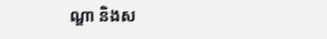ណ្ឌា និងស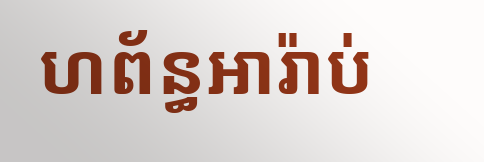ហព័ន្ធអារ៉ាប់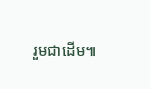រួមជាដើម៕